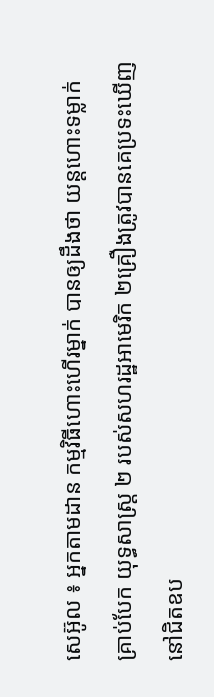សេអ៊ូល ៖ អ្នកតាមដាន កម្មវិធីហោះហើរម្នាក់ បានឲ្យដឹងថា យន្តហោះទម្លាក់គ្រាប់បែក យុទ្ធសាស្ត្រ ២ របស់សហរដ្ឋអាមេរិក ២គ្រឿងត្រូវបានគេប្រទះឃើញ នៅជិតឧប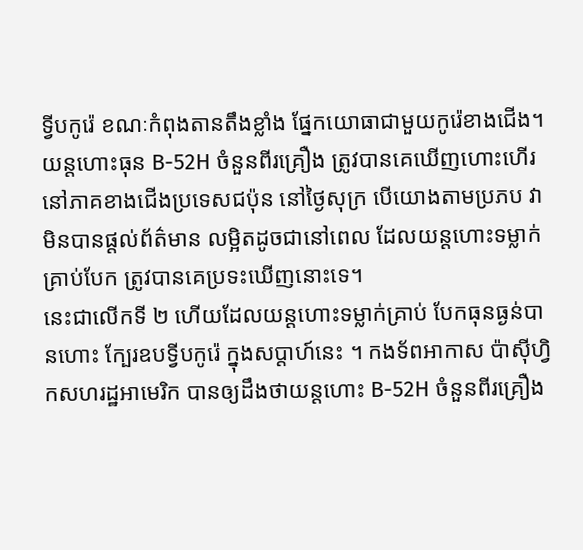ទ្វីបកូរ៉េ ខណៈកំពុងតានតឹងខ្លាំង ផ្នែកយោធាជាមួយកូរ៉េខាងជើង។
យន្តហោះធុន B-52H ចំនួនពីរគ្រឿង ត្រូវបានគេឃើញហោះហើរ នៅភាគខាងជើងប្រទេសជប៉ុន នៅថ្ងៃសុក្រ បើយោងតាមប្រភប វាមិនបានផ្តល់ព័ត៌មាន លម្អិតដូចជានៅពេល ដែលយន្ដហោះទម្លាក់គ្រាប់បែក ត្រូវបានគេប្រទះឃើញនោះទេ។
នេះជាលើកទី ២ ហើយដែលយន្ដហោះទម្លាក់គ្រាប់ បែកធុនធ្ងន់បានហោះ ក្បែរឧបទ្វីបកូរ៉េ ក្នុងសប្តាហ៍នេះ ។ កងទ័ពអាកាស ប៉ាស៊ីហ្វិកសហរដ្ឋអាមេរិក បានឲ្យដឹងថាយន្តហោះ B-52H ចំនួនពីរគ្រឿង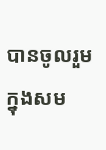បានចូលរួមក្នុងសម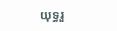យុទ្ធរួ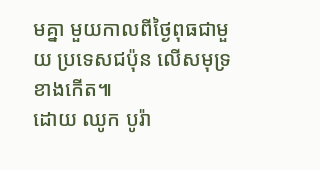មគ្នា មួយកាលពីថ្ងៃពុធជាមួយ ប្រទេសជប៉ុន លើសមុទ្រខាងកើត៕
ដោយ ឈូក បូរ៉ា